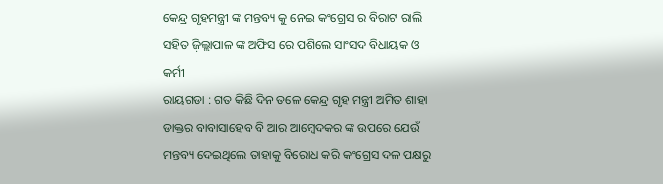କେନ୍ଦ୍ର ଗୃହମନ୍ତ୍ରୀ ଙ୍କ ମନ୍ତବ୍ୟ କୁ ନେଇ କଂଗ୍ରେସ ର ବିରାଟ ରାଲି ସହିତ ଜ଼ିଲ୍ଲାପାଳ ଙ୍କ ଅଫିସ ରେ ପଶିଲେ ସାଂସଦ ବିଧାୟକ ଓ କର୍ମୀ
ରାୟଗଡା : ଗତ କିଛି ଦିନ ତଳେ କେନ୍ଦ୍ର ଗୃହ ମନ୍ତ୍ରୀ ଅମିତ ଶାହା ଡାକ୍ତର ବାବାସାହେବ ବି ଆର ଆମ୍ବେଦକର ଙ୍କ ଉପରେ ଯେଉଁ ମନ୍ତବ୍ୟ ଦେଇଥିଲେ ତାହାକୁ ବିରୋଧ କରି କଂଗ୍ରେସ ଦଳ ପକ୍ଷରୁ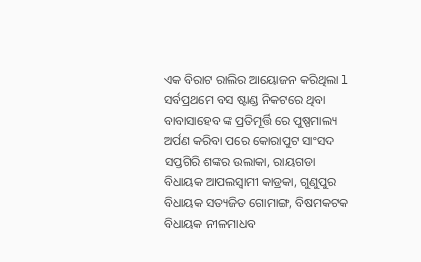ଏକ ବିରାଟ ରାଲିର ଆୟୋଜନ କରିଥିଲା l ସର୍ବପ୍ରଥମେ ବସ ଷ୍ଟାଣ୍ଡ ନିକଟରେ ଥିବା ବାବାସାହେବ ଙ୍କ ପ୍ରତିମୂର୍ତ୍ତି ରେ ପୁଷ୍ପମାଲ୍ୟ ଅର୍ପଣ କରିବା ପରେ କୋରାପୁଟ ସାଂସଦ ସପ୍ତଗିରି ଶଙ୍କର ଉଲାକା, ରାୟଗଡା ବିଧାୟକ ଆପଲସ୍ୱାମୀ କାଡ୍ରକା, ଗୁଣୁପୁର ବିଧାୟକ ସତ୍ୟଜିତ ଗୋମାଙ୍ଗ, ବିଷମକଟକ ବିଧାୟକ ନୀଳମାଧବ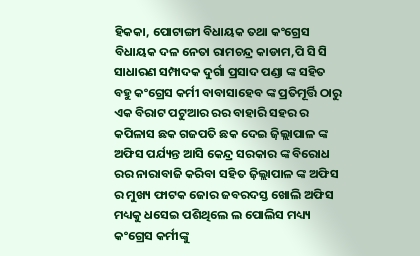ହିକକା, ପୋଟାଙ୍ଗୀ ବିଧାୟକ ତଥା କଂଗ୍ରେସ ବିଧାୟକ ଦଳ ନେତା ରାମଚନ୍ଦ୍ର କାଡାମ,ପି ସି ସି ସାଧାରଣ ସମ୍ପାଦକ ଦୁର୍ଗା ପ୍ରସାଦ ପଣ୍ଡା ଙ୍କ ସହିତ ବହୁ କଂଗ୍ରେସ କର୍ମୀ ବାବାସାହେବ ଙ୍କ ପ୍ରତିମୂର୍ତ୍ତି ଠାରୁ ଏକ ବିରାଟ ପଟୁଆର ରର ବାହାରି ସହର ର କପିଳାସ ଛକ ଗଜପତି ଛକ ଦେଇ ଜ଼ିଲ୍ଲାପାଳ ଙ୍କ ଅଫିସ ପର୍ଯ୍ୟନ୍ତ ଆସି କେନ୍ଦ୍ର ସରକାର ଙ୍କ ବିରୋଧ ରର ନାରାବାଜି କରିବା ସହିତ ଜ଼ିଲ୍ଲାପାଳ ଙ୍କ ଅଫିସ ର ମୁଖ୍ୟ ଫାଟକ ଜୋର ଜବରଦସ୍ତ ଖୋଲି ଅଫିସ ମଧ୍ୟକୁ ଧସେଇ ପଶିଥିଲେ ଲ ପୋଲିସ ମଧ୍ୟ୍ୟ କଂଗ୍ରେସ କର୍ମୀଙ୍କୁ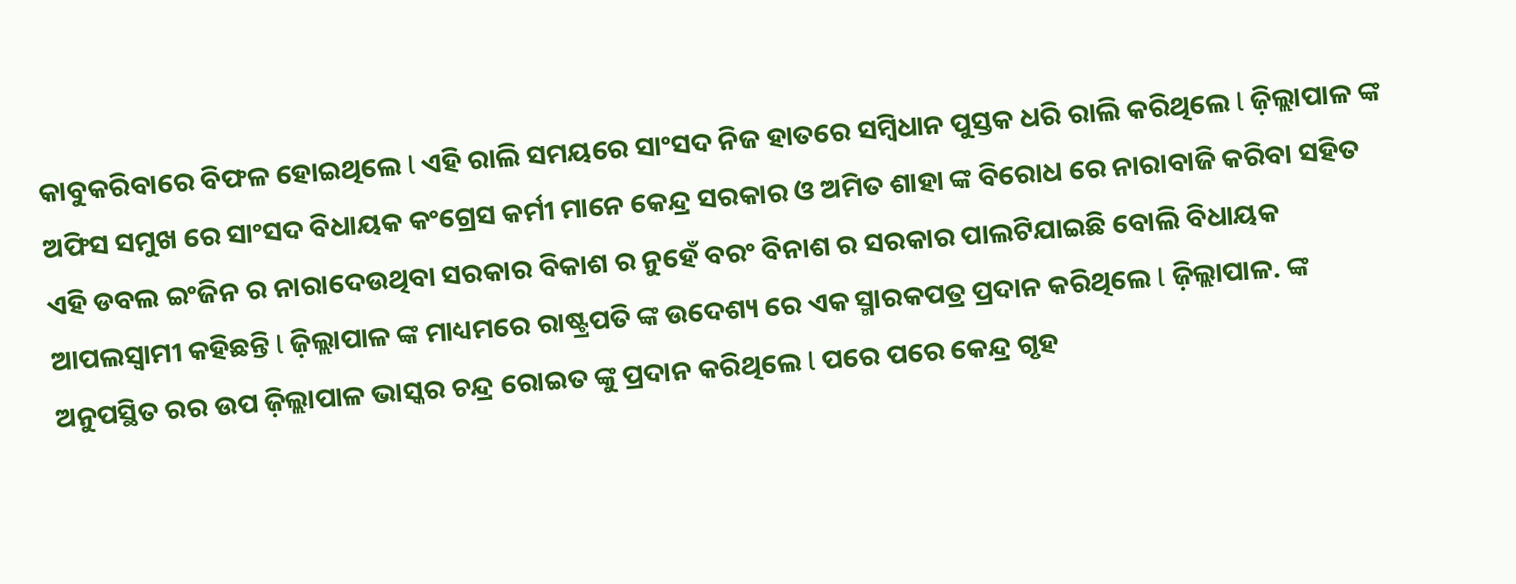କାବୁକରିବାରେ ବିଫଳ ହୋଇଥିଲେ l ଏହି ରାଲି ସମୟରେ ସାଂସଦ ନିଜ ହାତରେ ସମ୍ବିଧାନ ପୁସ୍ତକ ଧରି ରାଲି କରିଥିଲେ l ଜ଼ିଲ୍ଲାପାଳ ଙ୍କ ଅଫିସ ସମୁଖ ରେ ସାଂସଦ ବିଧାୟକ କଂଗ୍ରେସ କର୍ମୀ ମାନେ କେନ୍ଦ୍ର ସରକାର ଓ ଅମିତ ଶାହା ଙ୍କ ବିରୋଧ ରେ ନାରାବାଜି କରିବା ସହିତ ଏହି ଡବଲ ଇଂଜିନ ର ନାରାଦେଉଥିବା ସରକାର ବିକାଶ ର ନୁହେଁ ବରଂ ବିନାଶ ର ସରକାର ପାଲଟିଯାଇଛି ବୋଲି ବିଧାୟକ ଆପଲସ୍ୱାମୀ କହିଛନ୍ତି l ଜ଼ିଲ୍ଲାପାଳ ଙ୍କ ମାଧ୍ୟମରେ ରାଷ୍ଟ୍ରପତି ଙ୍କ ଉଦେଶ୍ୟ ରେ ଏକ ସ୍ମାରକପତ୍ର ପ୍ରଦାନ କରିଥିଲେ l ଜ଼ିଲ୍ଲାପାଳ. ଙ୍କ ଅନୁପସ୍ଥିତ ରର ଉପ ଜ଼ିଲ୍ଲାପାଳ ଭାସ୍କର ଚନ୍ଦ୍ର ରୋଇତ ଙ୍କୁ ପ୍ରଦାନ କରିଥିଲେ l ପରେ ପରେ କେନ୍ଦ୍ର ଗୃହ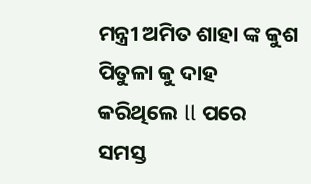ମନ୍ତ୍ରୀ ଅମିତ ଶାହା ଙ୍କ କୁଶ ପିତୁଳା କୁ ଦାହ କରିଥିଲେ ll ପରେ ସମସ୍ତ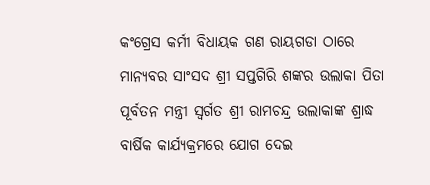କଂଗ୍ରେସ କର୍ମୀ ବିଧାୟକ ଗଣ ରାୟଗଡା ଠାରେ ମାନ୍ୟବର ସାଂସଦ ଶ୍ରୀ ସପ୍ତଗିରି ଶଙ୍କର ଉଲାକା ପିତା ପୂର୍ବତନ ମନ୍ତ୍ରୀ ସ୍ବର୍ଗତ ଶ୍ରୀ ରାମଚନ୍ଦ୍ର ଉଲାକାଙ୍କ ଶ୍ରାଦ୍ଧ ବାର୍ଷିକ କାର୍ଯ୍ୟକ୍ରମରେ ଯୋଗ ଦେଇ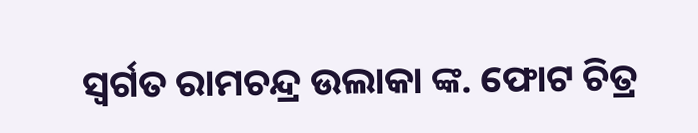ସ୍ବର୍ଗତ ରାମଚନ୍ଦ୍ର ଉଲାକା ଙ୍କ. ଫୋଟ ଚିତ୍ର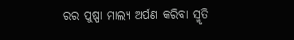ରର ପୁଷ୍ପା ମାଲ୍ୟ ଅର୍ପଣ କରିବା ସ୍ମୃତି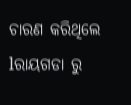ଚାରଣ କରିଥିଲେ lରାୟଗଡା ରୁ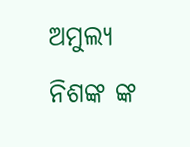ଅମୁଲ୍ୟ ନିଶଙ୍କ ଙ୍କ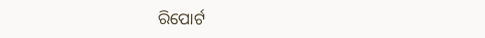ରିପୋର୍ଟ